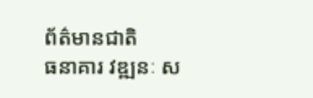ព័ត៌មានជាតិ
ធនាគារ វឌ្ឍនៈ ស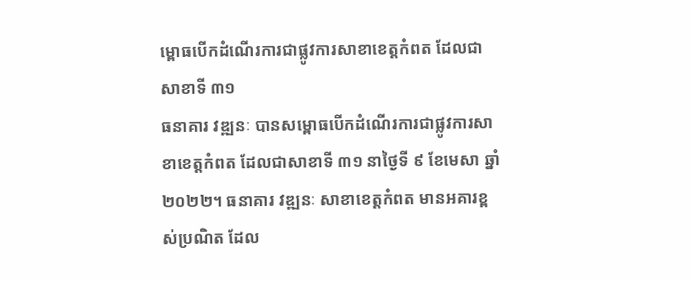ម្ពោធបើកដំណើរការជាផ្លូវការសាខាខេត្តកំពត ដែលជាសាខាទី ៣១
ធនាគារ វឌ្ឍនៈ បានសម្ពោធបើកដំណើរការជាផ្លូវការសាខាខេត្តកំពត ដែលជាសាខាទី ៣១ នាថ្ងៃទី ៩ ខែមេសា ឆ្នាំ ២០២២។ ធនាគារ វឌ្ឍនៈ សាខាខេត្តកំពត មានអគារខ្ពស់ប្រណិត ដែល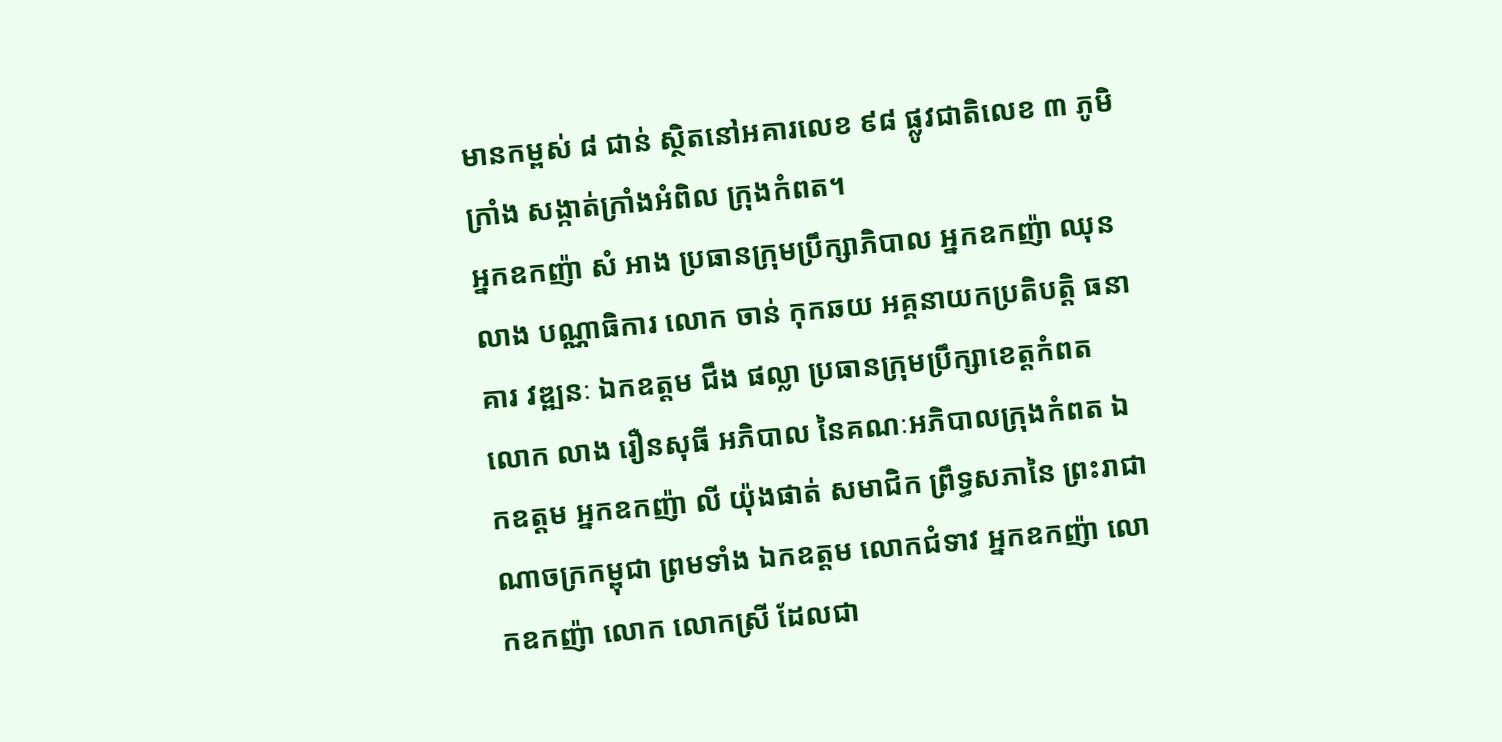មានកម្ពស់ ៨ ជាន់ ស្ថិតនៅអគារលេខ ៩៨ ផ្លូវជាតិលេខ ៣ ភូមិក្រាំង សង្កាត់ក្រាំងអំពិល ក្រុងកំពត។
អ្នកឧកញ៉ា សំ អាង ប្រធានក្រុមប្រឹក្សាភិបាល អ្នកឧកញ៉ា ឈុន លាង បណ្ណាធិការ លោក ចាន់ កុកឆយ អគ្គនាយកប្រតិបត្តិ ធនាគារ វឌ្ឍនៈ ឯកឧត្តម ជឹង ផល្លា ប្រធានក្រុមប្រឹក្សាខេត្តកំពត លោក លាង រឿនសុធី អភិបាល នៃគណៈអភិបាលក្រុងកំពត ឯកឧត្តម អ្នកឧកញ៉ា លី យ៉ុងផាត់ សមាជិក ព្រឹទ្ធសភានៃ ព្រះរាជាណាចក្រកម្ពុជា ព្រមទាំង ឯកឧត្តម លោកជំទាវ អ្នកឧកញ៉ា លោកឧកញ៉ា លោក លោកស្រី ដែលជា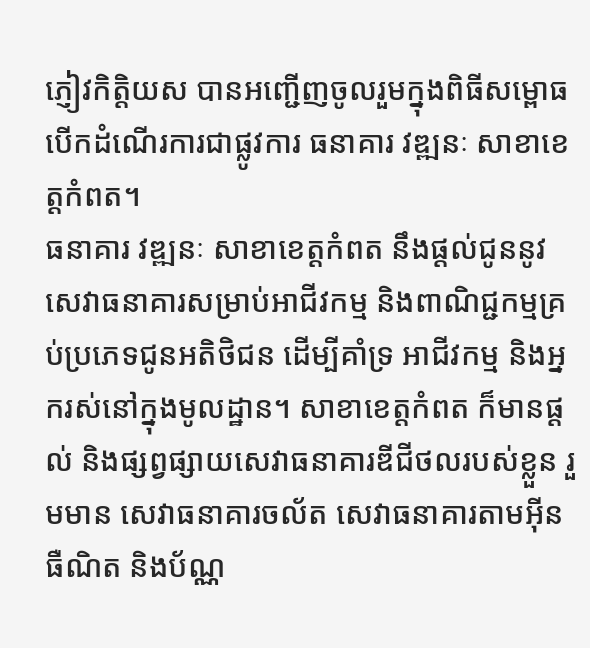ភ្ញៀវកិត្តិយស បានអញ្ជើញចូលរួមក្នុងពិធីសម្ពោធបើកដំណើរការជាផ្លូវការ ធនាគារ វឌ្ឍនៈ សាខាខេត្តកំពត។
ធនាគារ វឌ្ឍនៈ សាខាខេត្តកំពត នឹងផ្តល់ជូននូវសេវាធនាគារសម្រាប់អាជីវកម្ម និងពាណិជ្ជកម្មគ្រប់ប្រភេទជូនអតិថិជន ដើម្បីគាំទ្រ អាជីវកម្ម និងអ្នករស់នៅក្នុងមូលដ្ឋាន។ សាខាខេត្តកំពត ក៏មានផ្តល់ និងផ្សព្វផ្សាយសេវាធនាគារឌីជីថលរបស់ខ្លួន រួមមាន សេវាធនាគារចល័ត សេវាធនាគារតាមអ៊ីនធឺណិត និងប័ណ្ណ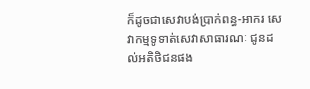ក៏ដូចជាសេវាបង់ប្រាក់ពន្ធ-អាករ សេវាកម្មទូទាត់សេវាសាធារណៈ ជូនដល់អតិថិជនផង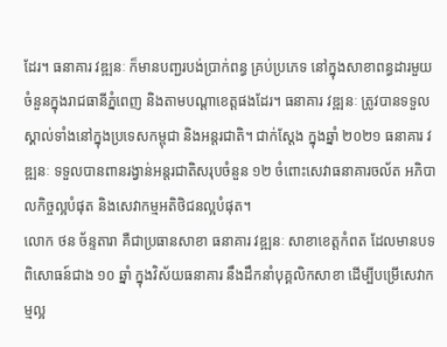ដែរ។ ធនាគារ វឌ្ឍនៈ ក៏មានបញ្ជរបង់ប្រាក់ពន្ធ គ្រប់ប្រភេទ នៅក្នុងសាខាពន្ធដារមួយចំនួនក្នុងរាជធានីភ្នំពេញ និងតាមបណ្តាខេត្តផងដែរ។ ធនាគារ វឌ្ឍនៈ ត្រូវបានទទួលស្គាល់ទាំងនៅក្នុងប្រទេសកម្ពុជា និងអន្តរជាតិ។ ជាក់ស្តែង ក្នុងឆ្នាំ ២០២១ ធនាគារ វឌ្ឍនៈ ទទួលបានពានរង្វាន់អន្តរជាតិសរុបចំនួន ១២ ចំពោះសេវាធនាគារចល័ត អភិបាលកិច្ចល្អបំផុត និងសេវាកម្មអតិថិជនល្អបំផុត។
លោក ថន ច័ន្ទតារា គឺជាប្រធានសាខា ធនាគារ វឌ្ឍនៈ សាខាខេត្តកំពត ដែលមានបទពិសោធន៍ជាង ១០ ឆ្នាំ ក្នុងវិស័យធនាគារ នឹងដឹកនាំបុគ្គលិកសាខា ដើម្បីបម្រើសេវាកម្មល្អ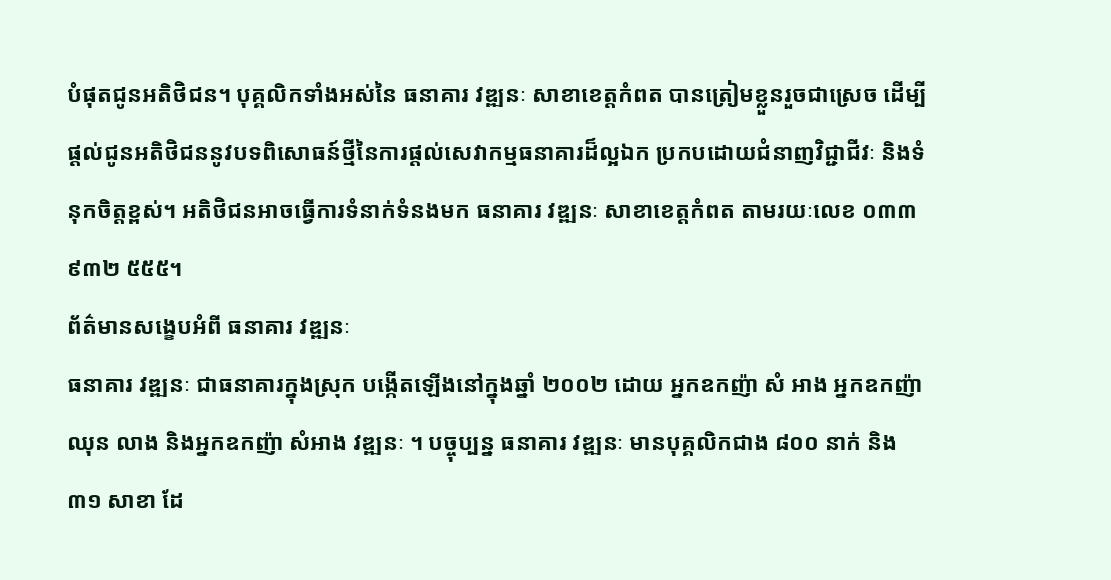បំផុតជូនអតិថិជន។ បុគ្គលិកទាំងអស់នៃ ធនាគារ វឌ្ឍនៈ សាខាខេត្តកំពត បានត្រៀមខ្លួនរួចជាស្រេច ដើម្បីផ្តល់ជូនអតិថិជននូវបទពិសោធន៍ថ្មីនៃការផ្តល់សេវាកម្មធនាគារដ៏ល្អឯក ប្រកបដោយជំនាញវិជ្ជាជីវៈ និងទំនុកចិត្តខ្ពស់។ អតិថិជនអាចធ្វើការទំនាក់ទំនងមក ធនាគារ វឌ្ឍនៈ សាខាខេត្តកំពត តាមរយៈលេខ ០៣៣ ៩៣២ ៥៥៥។
ព័ត៌មានសង្ខេបអំពី ធនាគារ វឌ្ឍនៈ
ធនាគារ វឌ្ឍនៈ ជាធនាគារក្នុងស្រុក បង្កើតឡើងនៅក្នុងឆ្នាំ ២០០២ ដោយ អ្នកឧកញ៉ា សំ អាង អ្នកឧកញ៉ា ឈុន លាង និងអ្នកឧកញ៉ា សំអាង វឌ្ឍនៈ ។ បច្ចុប្បន្ន ធនាគារ វឌ្ឍនៈ មានបុគ្គលិកជាង ៨០០ នាក់ និង ៣១ សាខា ដែ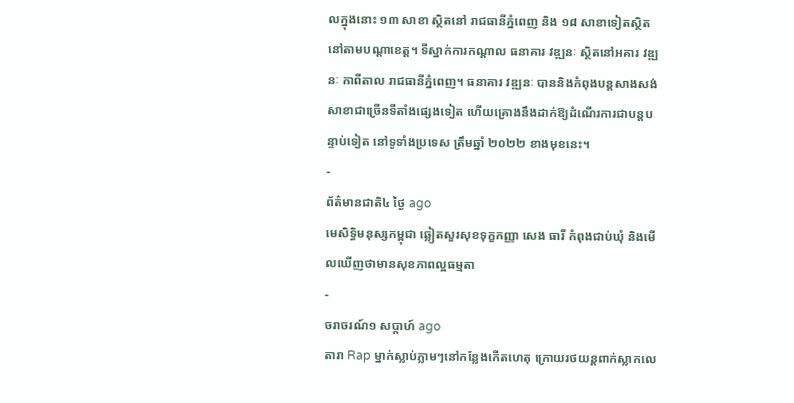លក្នុងនោះ ១៣ សាខា ស្ថិតនៅ រាជធានីភ្នំពេញ និង ១៨ សាខាទៀតស្ថិតនៅតាមបណ្តាខេត្ត។ ទីស្នាក់ការកណ្តាល ធនាគារ វឌ្ឍនៈ ស្ថិតនៅអគារ វឌ្ឍនៈ កាពីតាល រាជធានីភ្នំពេញ។ ធនាគារ វឌ្ឍនៈ បាននិងកំពុងបន្តសាងសង់សាខាជាច្រើនទីតាំងផ្សេងទៀត ហើយគ្រោងនឹងដាក់ឱ្យដំណើរការជាបន្តបន្ទាប់ទៀត នៅទូទាំងប្រទេស ត្រឹមឆ្នាំ ២០២២ ខាងមុខនេះ។
-
ព័ត៌មានជាតិ៤ ថ្ងៃ ago
មេសិទ្ធិមនុស្សកម្ពុជា ឆ្លៀតសួរសុខទុក្ខកញ្ញា សេង ធារី កំពុងជាប់ឃុំ និងមើលឃើញថាមានសុខភាពល្អធម្មតា
-
ចរាចរណ៍១ សប្តាហ៍ ago
តារា Rap ម្នាក់ស្លាប់ភ្លាមៗនៅកន្លែងកើតហេតុ ក្រោយរថយន្ដពាក់ស្លាកលេ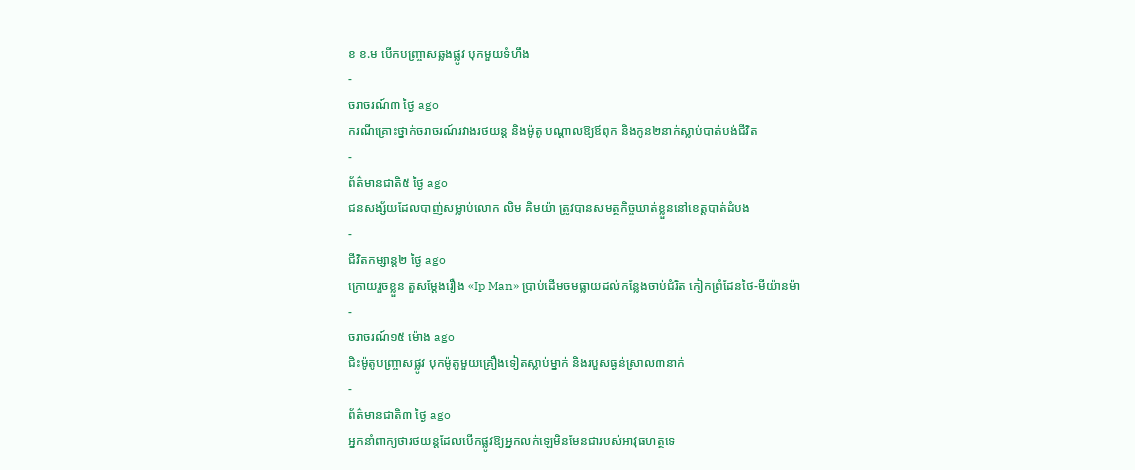ខ ខ.ម បើកបញ្ច្រាសឆ្លងផ្លូវ បុកមួយទំហឹង
-
ចរាចរណ៍៣ ថ្ងៃ ago
ករណីគ្រោះថ្នាក់ចរាចរណ៍រវាងរថយន្ត និងម៉ូតូ បណ្ដាលឱ្យឪពុក និងកូន២នាក់ស្លាប់បាត់បង់ជីវិត
-
ព័ត៌មានជាតិ៥ ថ្ងៃ ago
ជនសង្ស័យដែលបាញ់សម្លាប់លោក លិម គិមយ៉ា ត្រូវបានសមត្ថកិច្ចឃាត់ខ្លួននៅខេត្តបាត់ដំបង
-
ជីវិតកម្សាន្ដ២ ថ្ងៃ ago
ក្រោយរួចខ្លួន តួសម្ដែងរឿង «Ip Man» ប្រាប់ដើមចមធ្លាយដល់កន្លែងចាប់ជំរិត កៀកព្រំដែនថៃ-មីយ៉ានម៉ា
-
ចរាចរណ៍១៥ ម៉ោង ago
ជិះម៉ូតូបញ្ច្រាសផ្លូវ បុកម៉ូតូមួយគ្រឿងទៀតស្លាប់ម្នាក់ និងរបួសធ្ងន់ស្រាល៣នាក់
-
ព័ត៌មានជាតិ៣ ថ្ងៃ ago
អ្នកនាំពាក្យថារថយន្តដែលបើកផ្លូវឱ្យអ្នកលក់ឡេមិនមែនជារបស់អាវុធហត្ថទេ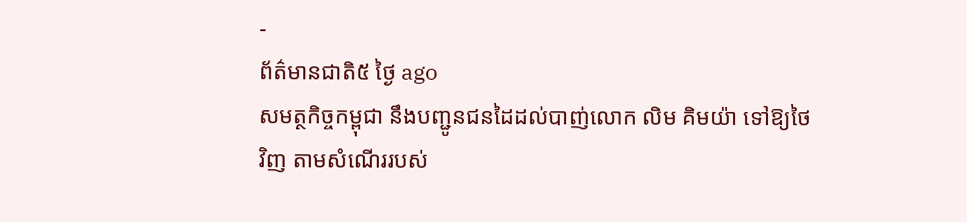-
ព័ត៌មានជាតិ៥ ថ្ងៃ ago
សមត្ថកិច្ចកម្ពុជា នឹងបញ្ជូនជនដៃដល់បាញ់លោក លិម គិមយ៉ា ទៅឱ្យថៃវិញ តាមសំណើររបស់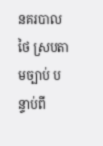នគរបាលថៃ ស្របតាមច្បាប់ បន្ទាប់ពី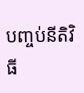បញ្ចប់នីតិវិធី